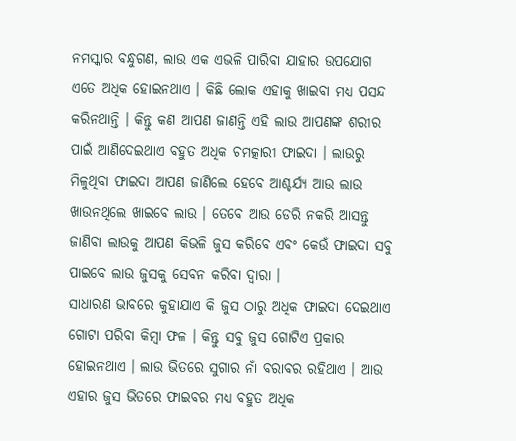ନମସ୍କାର ବନ୍ଧୁଗଣ, ଲାଉ ଏକ ଏଭଳି ପାରିବା ଯାହାର ଉପଯୋଗ ଏତେ ଅଧିକ ହୋଇନଥାଏ । କିଛି ଲୋକ ଏହାକୁ ଖାଇବା ମଧ୍ୟ ପସନ୍ଦ କରିନଥାନ୍ତି । କିନ୍ତୁ କଣ ଆପଣ ଜାଣନ୍ତି ଏହି ଲାଉ ଆପଣଙ୍କ ଶରୀର ପାଇଁ ଆଣିଦେଇଥାଏ ବହୁତ ଅଧିକ ଚମତ୍କାରୀ ଫାଇଦା । ଲାଉରୁ ମିଳୁଥିବା ଫାଇଦା ଆପଣ ଜାଣିଲେ ହେବେ ଆଶ୍ଚର୍ଯ୍ୟ ଆଉ ଲାଉ ଖାଉନଥିଲେ ଖାଇବେ ଲାଉ । ତେବେ ଆଉ ଡେରି ନକରି ଆସନ୍ତୁ ଜାଣିବା ଲାଉକୁ ଆପଣ କିଭଳି ଜୁସ କରିବେ ଏବଂ କେଉଁ ଫାଇଦା ସବୁ ପାଇବେ ଲାଉ ଜୁସକୁ ସେବନ କରିବା ଦ୍ଵାରା ।
ସାଧାରଣ ଭାବରେ କୁହାଯାଏ କି ଜୁସ ଠାରୁ ଅଧିକ ଫାଇଦା ଦେଇଥାଏ ଗୋଟା ପରିବା କିମ୍ବା ଫଳ । କିନ୍ତୁ ସବୁ ଜୁସ ଗୋଟିଏ ପ୍ରକାର ହୋଇନଥାଏ । ଲାଉ ଭିତରେ ସୁଗାର ନାଁ ବରାବର ରହିଥାଏ । ଆଉ ଏହାର ଜୁସ ଭିତରେ ଫାଇବର ମଧ୍ୟ ବହୁତ ଅଧିକ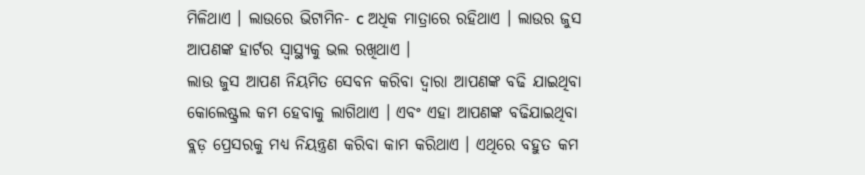ମିଳିଥାଏ । ଲାଉରେ ଭିଟାମିନ- c ଅଧିକ ମାତ୍ରାରେ ରହିଥାଏ । ଲାଉର ଜୁସ ଆପଣଙ୍କ ହାର୍ଟର ସ୍ୱାସ୍ଥ୍ୟକୁ ଭଲ ରଖିଥାଏ ।
ଲାଉ ଜୁସ ଆପଣ ନିୟମିତ ସେବନ କରିବା ଦ୍ଵାରା ଆପଣଙ୍କ ବଢି ଯାଇଥିବା କୋଲେଷ୍ଟ୍ରଲ କମ ହେବାକୁ ଲାଗିଥାଏ । ଏବଂ ଏହା ଆପଣଙ୍କ ବଢିଯାଇଥିବା ବ୍ଲଡ଼ ପ୍ରେସରକୁ ମଧ୍ୟ ନିୟନ୍ତ୍ରଣ କରିବା କାମ କରିଥାଏ । ଏଥିରେ ବହୁତ କମ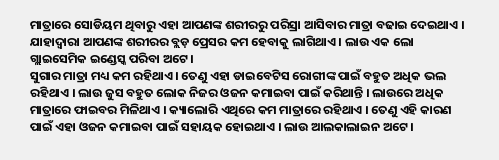ମାତ୍ରାରେ ସୋଡିୟମ ଥିବାରୁ ଏହା ଆପଣଙ୍କ ଶରୀରରୁ ପରିସ୍ରା ଆସିବାର ମାତ୍ରା ବଢାଇ ଦେଇଥାଏ । ଯାହାଦ୍ୱାରା ଆପଣଙ୍କ ଶରୀରର ବ୍ଲଡ଼ ପ୍ରେସର କମ ହେବାକୁ ଲାଗିଥାଏ । ଲାଉ ଏକ ଲୋ ଗ୍ଲାଇସେମିକ ଇଣ୍ଡେସ୍କ ପରିବା ଅଟେ ।
ସୁଗାର ମାତ୍ରା ମଧ୍ୟ କମ ରହିଥାଏ । ତେଣୁ ଏହା ଡାଇବେଟିସ ରୋଗୀଙ୍କ ପାଇଁ ବହୁତ ଅଧିକ ଭଲ ରହିଥାଏ । ଲାଉ ଜୁସ ବହୁତ ଲୋକ ନିଜର ଓଜନ କମାଇବା ପାଇଁ କରିଥାନ୍ତି । ଲାଉରେ ଅଧିକ ମାତ୍ରାରେ ଫାଇବର ମିଳିଥାଏ । କ୍ୟାଲୋରି ଏଥିରେ କମ ମାତ୍ରାରେ ରହିଥାଏ । ତେଣୁ ଏହି କାରଣ ପାଇଁ ଏହା ଓଜନ କମାଇବା ପାଇଁ ସହାୟକ ହୋଇଥାଏ । ଲାଉ ଆଲକାଲାଇନ ଅଟେ ।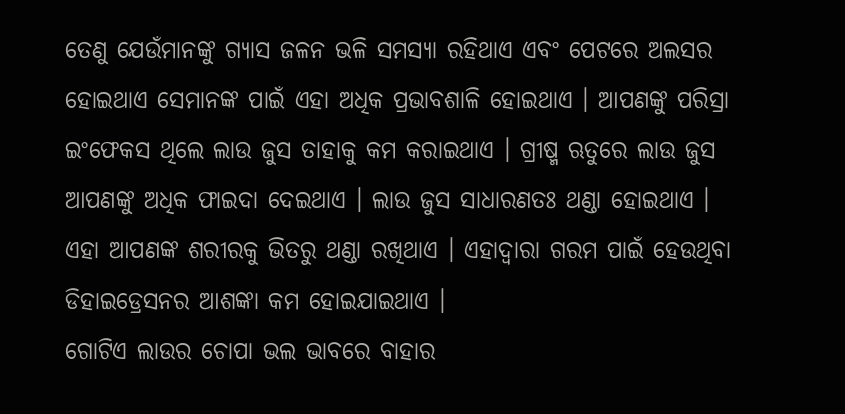ତେଣୁ ଯେଉଁମାନଙ୍କୁ ଗ୍ୟାସ ଜଳନ ଭଳି ସମସ୍ୟା ରହିଥାଏ ଏବଂ ପେଟରେ ଅଲସର ହୋଇଥାଏ ସେମାନଙ୍କ ପାଇଁ ଏହା ଅଧିକ ପ୍ରଭାବଶାଳି ହୋଇଥାଏ । ଆପଣଙ୍କୁ ପରିସ୍ରା ଇଂଫେକସ ଥିଲେ ଲାଉ ଜୁସ ତାହାକୁ କମ କରାଇଥାଏ । ଗ୍ରୀଷ୍ମ ଋତୁରେ ଲାଉ ଜୁସ ଆପଣଙ୍କୁ ଅଧିକ ଫାଇଦା ଦେଇଥାଏ । ଲାଉ ଜୁସ ସାଧାରଣତଃ ଥଣ୍ଡା ହୋଇଥାଏ । ଏହା ଆପଣଙ୍କ ଶରୀରକୁ ଭିତରୁ ଥଣ୍ଡା ରଖିଥାଏ । ଏହାଦ୍ୱାରା ଗରମ ପାଇଁ ହେଉଥିବା ଡିହାଇଡ୍ରେସନର ଆଶଙ୍କା କମ ହୋଇଯାଇଥାଏ ।
ଗୋଟିଏ ଲାଉର ଚୋପା ଭଲ ଭାବରେ ବାହାର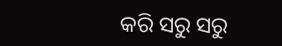କରି ସରୁ ସରୁ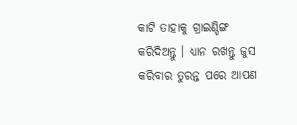କାଟି ତାହାକୁ ଗ୍ରାଇଣ୍ଡିଙ୍ଗ କରିଦିଅନ୍ତୁ । ଧ୍ୟାନ ରଖନ୍ତୁ ଜୁସ କରିବାର ତୁରନ୍ତ ପରେ ଆପଣ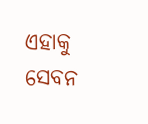ଏହାକୁ ସେବନ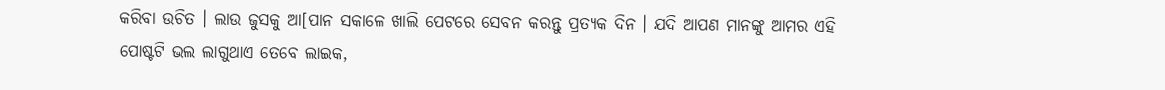କରିବା ଉଚିତ । ଲାଉ ଜୁସକୁ ଆ[ପାନ ସକାଳେ ଖାଲି ପେଟରେ ସେବନ କରନ୍ତୁ ପ୍ରତ୍ୟକ ଦିନ । ଯଦି ଆପଣ ମାନଙ୍କୁ ଆମର ଏହି ପୋଷ୍ଟଟି ଭଲ ଲାଗୁଥାଏ ତେବେ ଲାଇକ,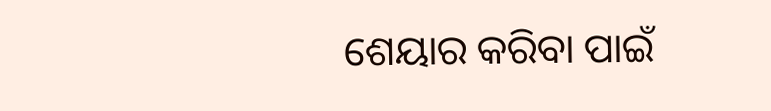ଶେୟାର କରିବା ପାଇଁ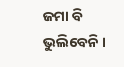ଜମା ବି ଭୁଲିବେନି ।